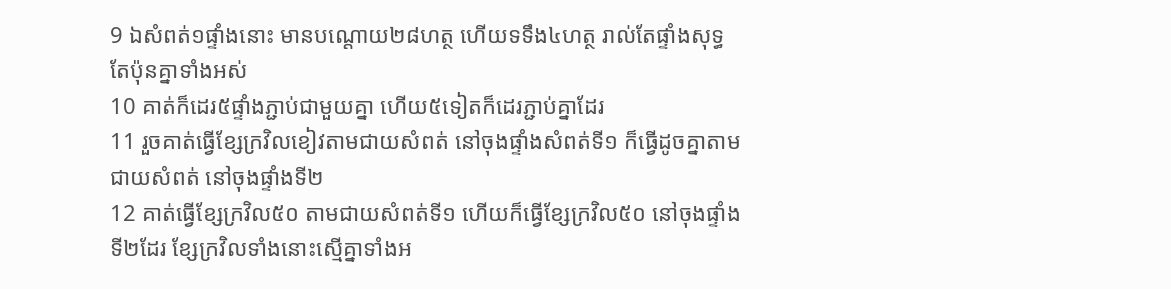9 ឯសំពត់១ផ្ទាំងនោះ មានបណ្តោយ២៨ហត្ថ ហើយទទឹង៤ហត្ថ រាល់តែផ្ទាំងសុទ្ធតែប៉ុនគ្នាទាំងអស់
10 គាត់ក៏ដេរ៥ផ្ទាំងភ្ជាប់ជាមួយគ្នា ហើយ៥ទៀតក៏ដេរភ្ជាប់គ្នាដែរ
11 រួចគាត់ធ្វើខ្សែក្រវិលខៀវតាមជាយសំពត់ នៅចុងផ្ទាំងសំពត់ទី១ ក៏ធ្វើដូចគ្នាតាមជាយសំពត់ នៅចុងផ្ទាំងទី២
12 គាត់ធ្វើខ្សែក្រវិល៥០ តាមជាយសំពត់ទី១ ហើយក៏ធ្វើខ្សែក្រវិល៥០ នៅចុងផ្ទាំងទី២ដែរ ខ្សែក្រវិលទាំងនោះស្មើគ្នាទាំងអ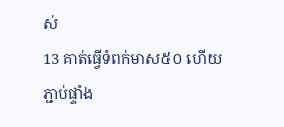ស់
13 គាត់ធ្វើទំពក់មាស៥០ ហើយភ្ជាប់ផ្ទាំង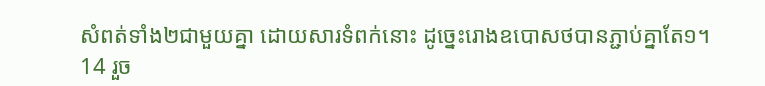សំពត់ទាំង២ជាមួយគ្នា ដោយសារទំពក់នោះ ដូច្នេះរោងឧបោសថបានភ្ជាប់គ្នាតែ១។
14 រួច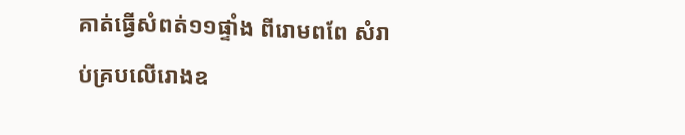គាត់ធ្វើសំពត់១១ផ្ទាំង ពីរោមពពែ សំរាប់គ្របលើរោងឧ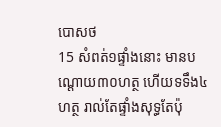បោសថ
15 សំពត់១ផ្ទាំងនោះ មានបណ្តោយ៣០ហត្ថ ហើយទទឹង៤ហត្ថ រាល់តែផ្ទាំងសុទ្ធតែប៉ុ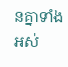នគ្នាទាំងអស់